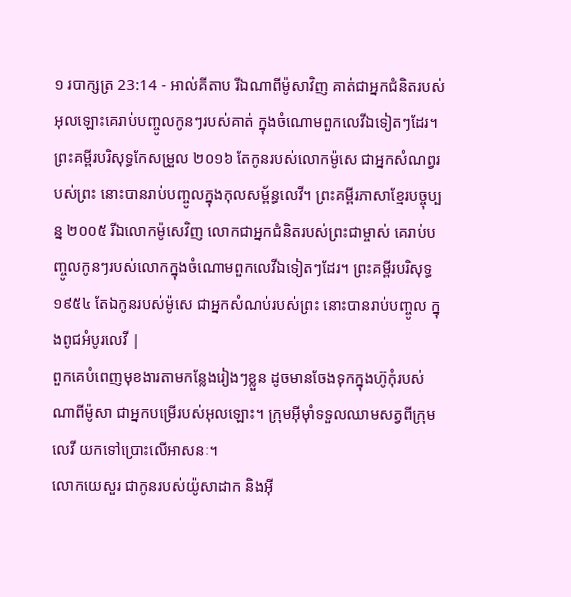១ របាក្សត្រ 23:14 - អាល់គីតាប រីឯណាពីម៉ូសាវិញ គាត់ជាអ្នកជំនិតរបស់អុលឡោះគេរាប់បញ្ចូលកូនៗរបស់គាត់ ក្នុងចំណោមពួកលេវីឯទៀតៗដែរ។ ព្រះគម្ពីរបរិសុទ្ធកែសម្រួល ២០១៦ តែកូនរបស់លោកម៉ូសេ ជាអ្នកសំណព្វរបស់ព្រះ នោះបានរាប់បញ្ចូលក្នុងកុលសម្ព័ន្ធលេវី។ ព្រះគម្ពីរភាសាខ្មែរបច្ចុប្បន្ន ២០០៥ រីឯលោកម៉ូសេវិញ លោកជាអ្នកជំនិតរបស់ព្រះជាម្ចាស់ គេរាប់បញ្ចូលកូនៗរបស់លោកក្នុងចំណោមពួកលេវីឯទៀតៗដែរ។ ព្រះគម្ពីរបរិសុទ្ធ ១៩៥៤ តែឯកូនរបស់ម៉ូសេ ជាអ្នកសំណប់របស់ព្រះ នោះបានរាប់បញ្ចូល ក្នុងពូជអំបូរលេវី |
ពួកគេបំពេញមុខងារតាមកន្លែងរៀងៗខ្លួន ដូចមានចែងទុកក្នុងហ៊ូកុំរបស់ណាពីម៉ូសា ជាអ្នកបម្រើរបស់អុលឡោះ។ ក្រុមអ៊ីមុាំទទួលឈាមសត្វពីក្រុមលេវី យកទៅប្រោះលើអាសនៈ។
លោកយេសួរ ជាកូនរបស់យ៉ូសាដាក និងអ៊ី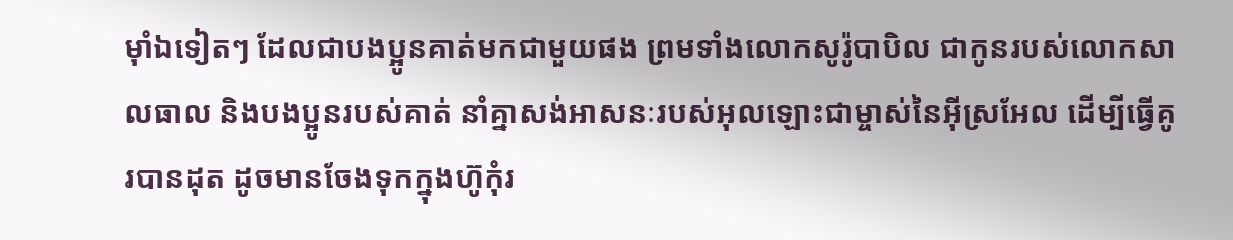មុាំឯទៀតៗ ដែលជាបងប្អូនគាត់មកជាមួយផង ព្រមទាំងលោកសូរ៉ូបាបិល ជាកូនរបស់លោកសាលធាល និងបងប្អូនរបស់គាត់ នាំគ្នាសង់អាសនៈរបស់អុលឡោះជាម្ចាស់នៃអ៊ីស្រអែល ដើម្បីធ្វើគូរបានដុត ដូចមានចែងទុកក្នុងហ៊ូកុំរ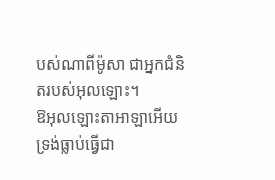បស់ណាពីម៉ូសា ជាអ្នកជំនិតរបស់អុលឡោះ។
ឱអុលឡោះតាអាឡាអើយ ទ្រង់ធ្លាប់ធ្វើជា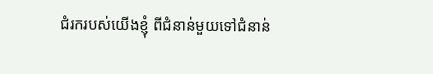ជំរករបស់យើងខ្ញុំ ពីជំនាន់មួយទៅជំនាន់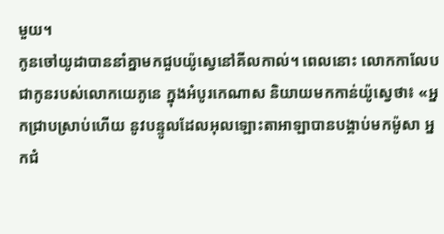មួយ។
កូនចៅយូដាបាននាំគ្នាមកជួបយ៉ូស្វេនៅគីលកាល់។ ពេលនោះ លោកកាលែប ជាកូនរបស់លោកយេភូនេ ក្នុងអំបូរកេណាស និយាយមកកាន់យ៉ូស្វេថា៖ «អ្នកជ្រាបស្រាប់ហើយ នូវបន្ទូលដែលអុលឡោះតាអាឡាបានបង្គាប់មកម៉ូសា អ្នកជំ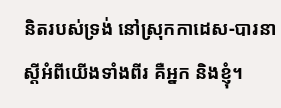និតរបស់ទ្រង់ នៅស្រុកកាដេស-បារនា ស្តីអំពីយើងទាំងពីរ គឺអ្នក និងខ្ញុំ។